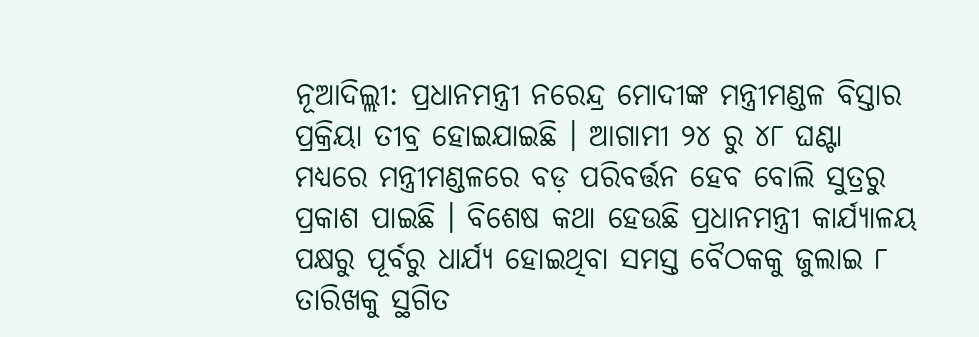ନୂଆଦିଲ୍ଲୀ: ପ୍ରଧାନମନ୍ତ୍ରୀ ନରେନ୍ଦ୍ର ମୋଦୀଙ୍କ ମନ୍ତ୍ରୀମଣ୍ଡଳ ବିସ୍ତାର ପ୍ରକ୍ରିୟା ତୀବ୍ର ହୋଇଯାଇଛି । ଆଗାମୀ ୨୪ ରୁ ୪୮ ଘଣ୍ଟା ମଧ୍ୟରେ ମନ୍ତ୍ରୀମଣ୍ଡଳରେ ବଡ଼ ପରିବର୍ତ୍ତନ ହେବ ବୋଲି ସୁତ୍ରରୁ ପ୍ରକାଶ ପାଇଛି । ବିଶେଷ କଥା ହେଉଛି ପ୍ରଧାନମନ୍ତ୍ରୀ କାର୍ଯ୍ୟାଳୟ ପକ୍ଷରୁ ପୂର୍ବରୁ ଧାର୍ଯ୍ୟ ହୋଇଥିବା ସମସ୍ତ ବୈଠକକୁ ଜୁଲାଇ ୮ ତାରିଖକୁ ସ୍ଥଗିତ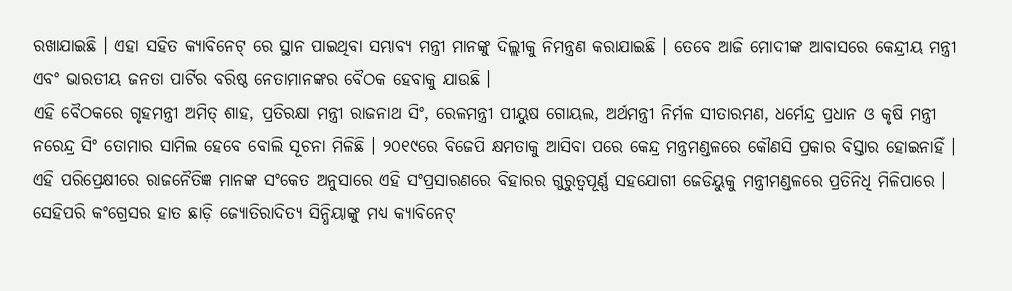ରଖାଯାଇଛି । ଏହା ସହିତ କ୍ୟାବିନେଟ୍ ରେ ସ୍ଥାନ ପାଇଥିବା ସମ୍ଭାବ୍ୟ ମନ୍ତ୍ରୀ ମାନଙ୍କୁ ଦିଲ୍ଲୀକୁ ନିମନ୍ତ୍ରଣ କରାଯାଇଛି । ତେବେ ଆଜି ମୋଦୀଙ୍କ ଆବାସରେ କେନ୍ଦ୍ରୀୟ ମନ୍ତ୍ରୀ ଏବଂ ଭାରତୀୟ ଜନତା ପାର୍ଟିର ବରିଷ୍ଠ ନେତାମାନଙ୍କର ବୈଠକ ହେବାକୁ ଯାଉଛି ।
ଏହି ବୈଠକରେ ଗୃହମନ୍ତ୍ରୀ ଅମିତ୍ ଶାହ, ପ୍ରତିରକ୍ଷା ମନ୍ତ୍ରୀ ରାଜନାଥ ସିଂ, ରେଳମନ୍ତ୍ରୀ ପୀୟୁଷ ଗୋୟଲ, ଅର୍ଥମନ୍ତ୍ରୀ ନିର୍ମଳ ସୀତାରମଣ, ଧର୍ମେନ୍ଦ୍ର ପ୍ରଧାନ ଓ କୃଷି ମନ୍ତ୍ରୀ ନରେନ୍ଦ୍ର ସିଂ ତୋମାର ସାମିଲ ହେବେ ବୋଲି ସୂଚନା ମିଳିଛି । ୨୦୧୯ରେ ବିଜେପି କ୍ଷମତାକୁ ଆସିବା ପରେ କେନ୍ଦ୍ର ମନ୍ତ୍ରମଣ୍ଡଳରେ କୌଣସି ପ୍ରକାର ବିସ୍ତାର ହୋଇନାହିଁ । ଏହି ପରିପ୍ରେକ୍ଷୀରେ ରାଜନୈତିଜ୍ଞ ମାନଙ୍କ ସଂକେତ ଅନୁସାରେ ଏହି ସଂପ୍ରସାରଣରେ ବିହାରର ଗୁରୁତ୍ୱପୂର୍ଣ୍ଣ ସହଯୋଗୀ ଜେଡିୟୁକୁ ମନ୍ତ୍ରୀମଣ୍ଡଳରେ ପ୍ରତିନିଧି ମିଳିପାରେ । ସେହିପରି କଂଗ୍ରେସର ହାତ ଛାଡ଼ି ଜ୍ୟୋତିରାଦିତ୍ୟ ସିନ୍ଧିୟାଙ୍କୁ ମଧ୍ୟ କ୍ୟାବିନେଟ୍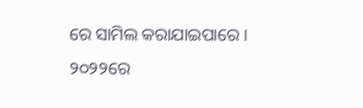ରେ ସାମିଲ କରାଯାଇପାରେ ।
୨୦୨୨ରେ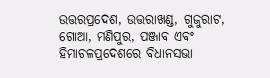ଉତ୍ତରପ୍ରଦେଶ, ଉତ୍ତରାଖଣ୍ଡ, ଗୁଜୁରାଟ, ଗୋଆ, ମଣିପୁର, ପଞ୍ଜାବ ଏବଂ ହିମାଚଳପ୍ରଦେଶରେ ବିଧାନସଭା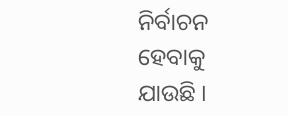ନିର୍ବାଚନ ହେବାକୁ ଯାଉଛି ।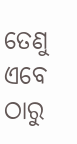ତେଣୁ ଏବେ ଠାରୁ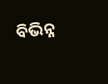ବିଭିନ୍ନ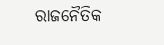ରାଜନୈତିକ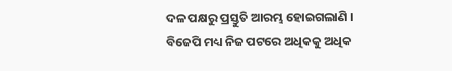ଦଳ ପକ୍ଷରୁ ପ୍ରସ୍ତୁତି ଆରମ୍ଭ ହୋଇଗଲାଣି । ବିଜେପି ମଧ୍ୟ ନିଜ ପଟରେ ଅଧିକକୁ ଅଧିକ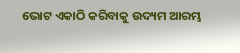ଭୋଟ ଏକାଠି କରିବାକୁ ଉଦ୍ୟମ ଆରମ୍ଭ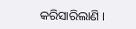କରିସାରିଲାଣି ।